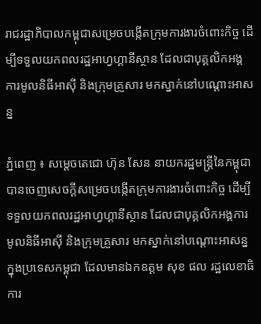រាជរដ្ឋាភិបាលកម្ពុជាសម្រេចបង្កើតក្រុមការងារចំពោះកិច្ច ដើម្បីទទួលយកពលរដ្ឋអាហ្វហ្គានីស្ថាន ដែលជាបុគ្គលិកអង្គការមូលនិធីអាស៊ី និងក្រុមគ្រួសារ មកស្នាក់នៅបណ្តោះអាសន្ន

ភ្នំពេញ ៖ សម្តេចតេជោ ហ៊ុន សែន នាយករដ្ឋមន្រ្តីនៃកម្ពុជា បានចេញសេចក្តីសម្រេចបង្កើតក្រុមការងារចំពោះកិច្ច ដើម្បីទទួលយកពលរដ្ឋអាហ្វហ្គានីស្ថាន ដែលជាបុគ្គលិកអង្គការមូលនិធីអាស៊ី និងក្រុមគ្រួសារ មកស្នាក់នៅបណ្តោះអាសន្នក្នុងប្រទេសកម្ពុជា ដែលមានឯកឧត្តម សុខ ផល រដ្ឋលេខាធិការ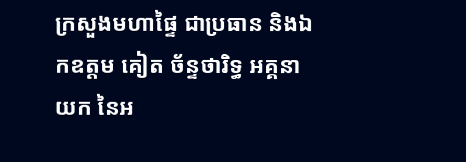ក្រសួងមហាផ្ទៃ ជាប្រធាន និងឯកឧត្តម គៀត ច័ន្ទថារិទ្ធ អគ្គនាយក នៃអ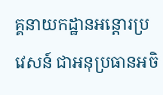គ្គនាយកដ្ឋានអន្តោរប្រវេសន៍ ជាអនុប្រធានអចិ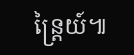ន្ត្រៃយ៍៕